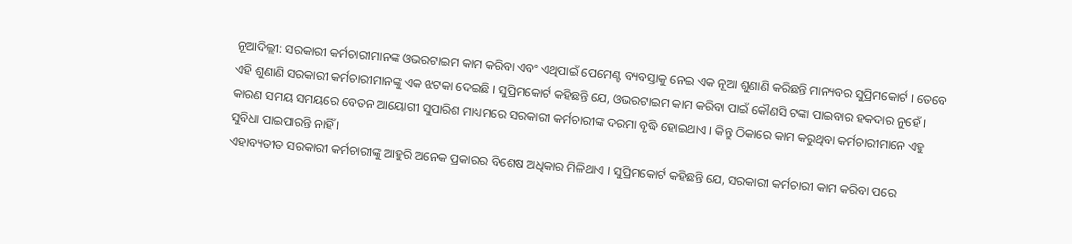ନୂଆଦିଲ୍ଲୀ: ସରକାରୀ କର୍ମଚାରୀମାନଙ୍କ ଓଭରଟାଇମ କାମ କରିବା ଏବଂ ଏଥିପାଇଁ ପେମେଣ୍ଟ ବ୍ୟବସ୍ତାକୁ ନେଇ ଏକ ନୂଆ ଶୁଣାଣି କରିଛନ୍ତି ମାନ୍ୟବର ସୁପ୍ରିମକୋର୍ଟ । ତେବେ ଏହି ଶୁଣାଣି ସରକାରୀ କର୍ମଚାରୀମାନଙ୍କୁ ଏକ ଝଟକା ଦେଇଛି । ସୁପ୍ରିମକୋର୍ଟ କହିଛନ୍ତି ଯେ, ଓଭରଟାଇମ କାମ କରିବା ପାଇଁ କୌଣସି ଟଙ୍କା ପାଇବାର ହକଦାର ନୁହେଁ । କାରଣ ସମୟ ସମୟରେ ବେତନ ଆୟୋଗୀ ସୁପାରିଶ ମାଧ୍ୟମରେ ସରକାରୀ କର୍ମଚାରୀଙ୍କ ଦରମା ବୃଦ୍ଧି ହୋଇଥାଏ । କିନ୍ତୁ ଠିକାରେ କାମ କରୁଥିବା କର୍ମଚାରୀମାନେ ଏହୁ ସୁବିଧା ପାଇପାରନ୍ତି ନାହିଁ ।
ଏହାବ୍ୟତୀତ ସରକାରୀ କର୍ମଚାରୀଙ୍କୁ ଆହୁରି ଅନେକ ପ୍ରକାରର ବିଶେଷ ଅଧିକାର ମିଳିଥାଏ । ସୁପ୍ରିମକୋର୍ଟ କହିଛନ୍ତି ଯେ, ସରକାରୀ କର୍ମଚାରୀ କାମ କରିବା ପରେ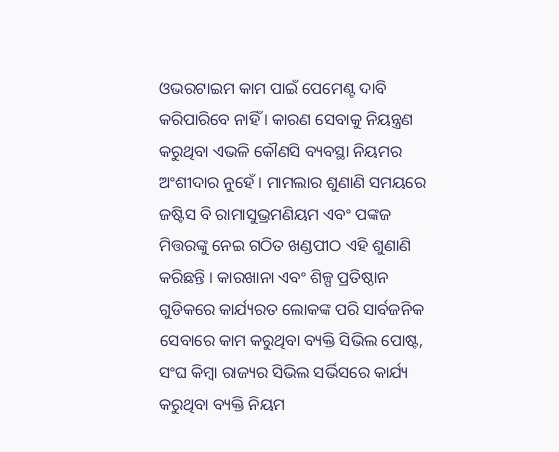ଓଭରଟାଇମ କାମ ପାଇଁ ପେମେଣ୍ଟ ଦାବି କରିପାରିବେ ନାହିଁ । କାରଣ ସେବାକୁ ନିୟନ୍ତ୍ରଣ କରୁଥିବା ଏଭଳି କୌଣସି ବ୍ୟବସ୍ଥା ନିୟମର ଅଂଶୀଦାର ନୁହେଁ । ମାମଲାର ଶୁଣାଣି ସମୟରେ ଜଷ୍ଟିସ ବି ରାମାସୁଭ୍ରମଣିୟମ ଏବଂ ପଙ୍କଜ ମିତ୍ତରଙ୍କୁ ନେଇ ଗଠିତ ଖଣ୍ଡପୀଠ ଏହି ଶୁଣାଣି କରିଛନ୍ତି । କାରଖାନା ଏବଂ ଶିଳ୍ପ ପ୍ରତିଷ୍ଠାନ ଗୁଡିକରେ କାର୍ଯ୍ୟରତ ଲୋକଙ୍କ ପରି ସାର୍ବଜନିକ ସେବାରେ କାମ କରୁଥିବା ବ୍ୟକ୍ତି ସିଭିଲ ପୋଷ୍ଟ, ସଂଘ କିମ୍ବା ରାଜ୍ୟର ସିଭିଲ ସର୍ଭିସରେ କାର୍ଯ୍ୟ କରୁଥିବା ବ୍ୟକ୍ତି ନିୟମ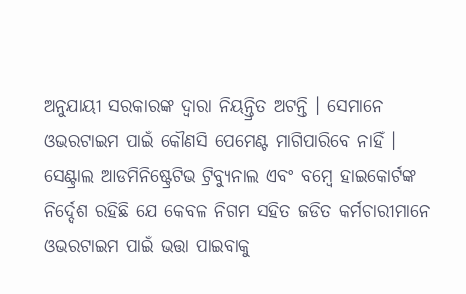ଅନୁଯାୟୀ ସରକାରଙ୍କ ଦ୍ୱାରା ନିୟନ୍ତ୍ରିତ ଅଟନ୍ତି । ସେମାନେ ଓଭରଟାଇମ ପାଇଁ କୌଣସି ପେମେଣ୍ଟ ମାଗିପାରିବେ ନାହିଁ ।
ସେଣ୍ଟ୍ରାଲ ଆଡମିନିଷ୍ଟ୍ରେଟିଭ ଟ୍ରିବ୍ୟୁନାଲ ଏବଂ ବମ୍ବେ ହାଇକୋର୍ଟଙ୍କ ନିର୍ଦ୍ଦେଶ ରହିଛି ଯେ କେବଳ ନିଗମ ସହିତ ଜଡିତ କର୍ମଚାରୀମାନେ ଓଭରଟାଇମ ପାଇଁ ଭତ୍ତା ପାଇବାକୁ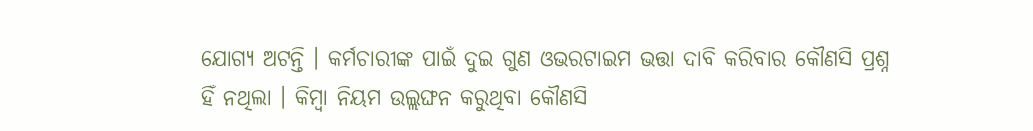ଯୋଗ୍ୟ ଅଟନ୍ତି । କର୍ମଚାରୀଙ୍କ ପାଇଁ ଦୁଇ ଗୁଣ ଓଭରଟାଇମ ଭତ୍ତା ଦାବି କରିବାର କୌଣସି ପ୍ରଶ୍ନ ହିଁ ନଥିଲା । କିମ୍ବା ନିୟମ ଉଲ୍ଲଙ୍ଘନ କରୁଥିବା କୌଣସି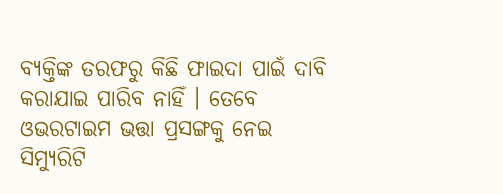ବ୍ୟକ୍ତିଙ୍କ ତରଫରୁ କିଛି ଫାଇଦା ପାଇଁ ଦାବି କରାଯାଇ ପାରିବ ନାହିଁ । ତେବେ ଓଭରଟାଇମ ଭତ୍ତା ପ୍ରସଙ୍ଗକୁ ନେଇ ସିମ୍ୟୁରିଟି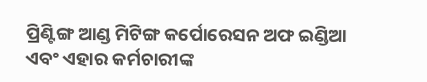ପ୍ରିଣ୍ଟିଙ୍ଗ ଆଣ୍ଡ ମିଟିଙ୍ଗ କର୍ପୋରେସନ ଅଫ ଇଣ୍ଡିଆ ଏବଂ ଏହାର କର୍ମଚାରୀଙ୍କ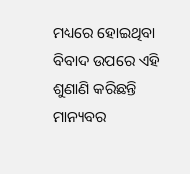ମଧ୍ୟରେ ହୋଇଥିବା ବିବାଦ ଉପରେ ଏହି ଶୁଣାଣି କରିଛନ୍ତି ମାନ୍ୟବର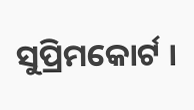ସୁପ୍ରିମକୋର୍ଟ ।